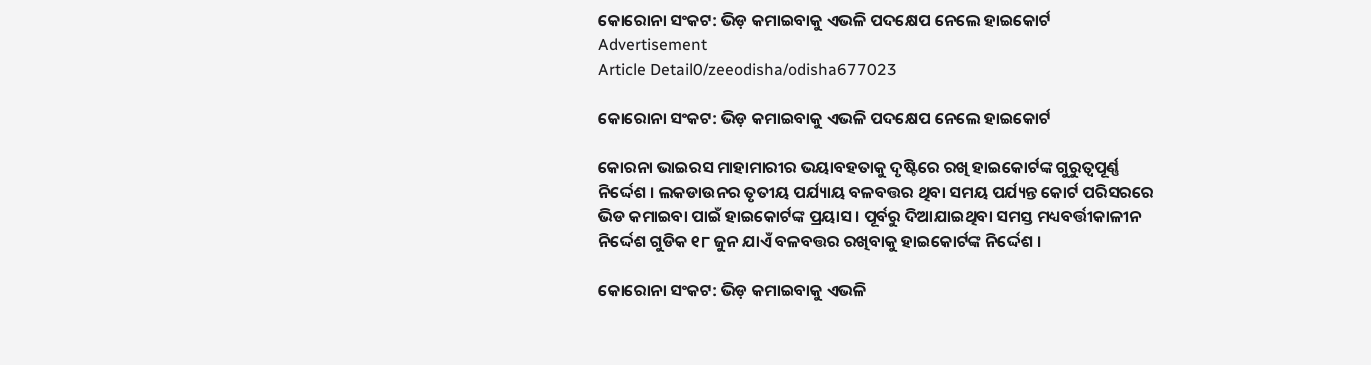କୋରୋନା ସଂକଟ: ଭିଡ଼ କମାଇବାକୁ ଏଭଳି ପଦକ୍ଷେପ ନେଲେ ହାଇକୋର୍ଟ
Advertisement
Article Detail0/zeeodisha/odisha677023

କୋରୋନା ସଂକଟ: ଭିଡ଼ କମାଇବାକୁ ଏଭଳି ପଦକ୍ଷେପ ନେଲେ ହାଇକୋର୍ଟ

କୋରନା ଭାଇରସ ମାହାମାରୀର ଭୟାବହତାକୁ ଦୃଷ୍ଟିରେ ରଖି ହାଇକୋର୍ଟଙ୍କ ଗୁରୁତ୍ୱପୂର୍ଣ୍ଣ ନିର୍ଦ୍ଦେଶ । ଲକଡାଉନର ତୃତୀୟ ପର୍ଯ୍ୟାୟ ବଳବତ୍ତର ଥିବା ସମୟ ପର୍ଯ୍ୟନ୍ତ କୋର୍ଟ ପରିସରରେ ଭିଡ କମାଇବା ପାଇଁ ହାଇକୋର୍ଟଙ୍କ ପ୍ରୟାସ । ପୂର୍ବରୁ ଦିଆଯାଇଥିବା ସମସ୍ତ ମଧ୍ୟବର୍ତ୍ତୀକାଳୀନ ନିର୍ଦ୍ଦେଶ ଗୁଡିକ ୧୮ ଜୁନ ଯାଏଁ ବଳବତ୍ତର ରଖିବାକୁ ହାଇକୋର୍ଟଙ୍କ ନିର୍ଦ୍ଦେଶ ।

କୋରୋନା ସଂକଟ: ଭିଡ଼ କମାଇବାକୁ ଏଭଳି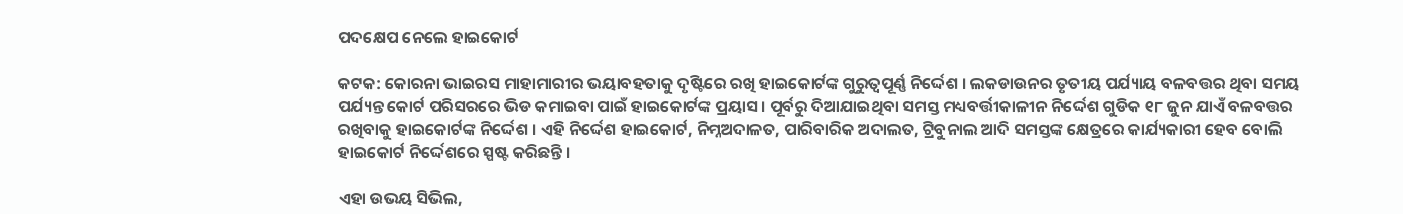ପଦକ୍ଷେପ ନେଲେ ହାଇକୋର୍ଟ

କଟକ: କୋରନା ଭାଇରସ ମାହାମାରୀର ଭୟାବହତାକୁ ଦୃଷ୍ଟିରେ ରଖି ହାଇକୋର୍ଟଙ୍କ ଗୁରୁତ୍ୱପୂର୍ଣ୍ଣ ନିର୍ଦ୍ଦେଶ । ଲକଡାଉନର ତୃତୀୟ ପର୍ଯ୍ୟାୟ ବଳବତ୍ତର ଥିବା ସମୟ ପର୍ଯ୍ୟନ୍ତ କୋର୍ଟ ପରିସରରେ ଭିଡ କମାଇବା ପାଇଁ ହାଇକୋର୍ଟଙ୍କ ପ୍ରୟାସ । ପୂର୍ବରୁ ଦିଆଯାଇଥିବା ସମସ୍ତ ମଧ୍ୟବର୍ତ୍ତୀକାଳୀନ ନିର୍ଦ୍ଦେଶ ଗୁଡିକ ୧୮ ଜୁନ ଯାଏଁ ବଳବତ୍ତର ରଖିବାକୁ ହାଇକୋର୍ଟଙ୍କ ନିର୍ଦ୍ଦେଶ । ଏହି ନିର୍ଦ୍ଦେଶ ହାଇକୋର୍ଟ, ନିମ୍ନଅଦାଳତ, ପାରିବାରିକ ଅଦାଲତ, ଟ୍ରିବୁନାଲ ଆଦି ସମସ୍ତଙ୍କ କ୍ଷେତ୍ରରେ କାର୍ଯ୍ୟକାରୀ ହେବ ବୋଲି ହାଇକୋର୍ଟ ନିର୍ଦ୍ଦେଶରେ ସ୍ପଷ୍ଟ କରିଛନ୍ତି ।

ଏହା ଉଭୟ ସିଭିଲ,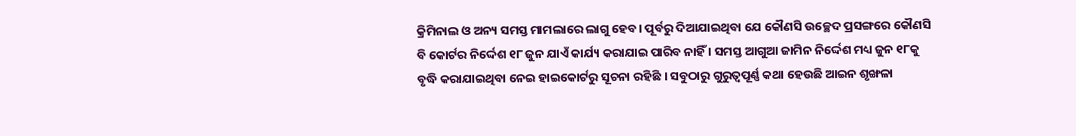କ୍ରିମିନାଲ ଓ ଅନ୍ୟ ସମସ୍ତ ମାମଲାରେ ଲାଗୁ ହେବ। ପୂର୍ବରୁ ଦିଆଯାଇଥିବା ଯେ କୌଣସି ଉଚ୍ଛେଦ ପ୍ରସଙ୍ଗରେ କୌଣସି ବି କୋର୍ଟର ନିର୍ଦ୍ଦେଶ ୧୮ ଜୁନ ଯାଏଁ କାର୍ଯ୍ୟ କରାଯାଇ ପାରିବ ନାହିଁ । ସମସ୍ତ ଆଗୁଆ ଜାମିନ ନିର୍ଦ୍ଦେଶ ମଧ୍ୟ ଜୁନ ୧୮କୁ ବୃଦ୍ଧି କରାଯାଇଥିବା ନେଇ ହାଇକୋର୍ଟରୁ ସୂଚନା ରହିଛି । ସବୁଠାରୁ ଗୁରୁତ୍ୱପୂର୍ଣ୍ଣ କଥା ହେଉଛି ଆଇନ ଶୃଙ୍ଖଳା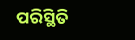ପରିସ୍ଥିତି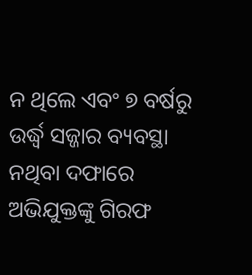ନ ଥିଲେ ଏବଂ ୭ ବର୍ଷରୁ ଉର୍ଦ୍ଧ୍ୱ ସଜ୍ଜାର ବ୍ୟବସ୍ଥା ନଥିବା ଦଫାରେ ଅଭିଯୁକ୍ତଙ୍କୁ ଗିରଫ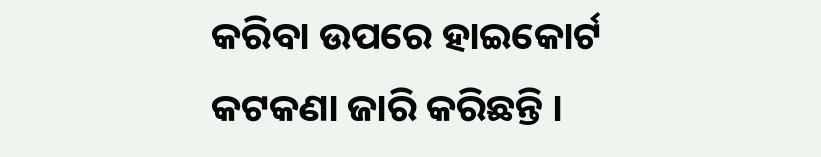କରିବା ଉପରେ ହାଇକୋର୍ଟ କଟକଣା ଜାରି କରିଛନ୍ତି ।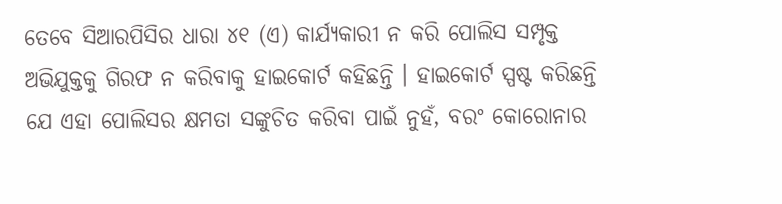ତେବେ ସିଆରପିସିର ଧାରା ୪୧ (ଏ) କାର୍ଯ୍ୟକାରୀ ନ କରି ପୋଲିସ ସମ୍ପୃକ୍ତ ଅଭିଯୁକ୍ତକୁ ଗିରଫ ନ କରିବାକୁ ହାଇକୋର୍ଟ କହିଛନ୍ତି । ହାଇକୋର୍ଟ ସ୍ପଷ୍ଟ କରିଛନ୍ତି ଯେ ଏହା ପୋଲିସର କ୍ଷମତା ସଙ୍କୁଚିତ କରିବା ପାଇଁ ନୁହଁ, ବରଂ କୋରୋନାର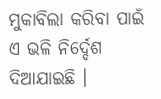ମୁକାବିଲା କରିବା ପାଇଁ ଏ ଭଳି ନିର୍ଦ୍ଦେଶ ଦିଆଯାଇଛି ।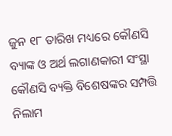ଜୁନ ୧୮ ତାରିଖ ମଧ୍ୟରେ କୌଣସି ବ୍ୟାଙ୍କ ଓ ଅର୍ଥ ଲଗାଣକାରୀ ସଂସ୍ଥା କୌଣସି ବ୍ୟକ୍ତି ବିଶେଷଙ୍କର ସମ୍ପତ୍ତି ନିଲାମ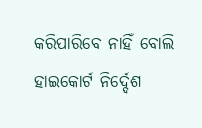କରିପାରିବେ ନାହିଁ ବୋଲି ହାଇକୋର୍ଟ ନିର୍ଦ୍ଦେଶ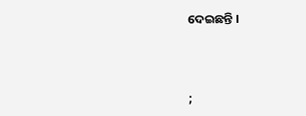ଦେଇଛନ୍ତି ।



;